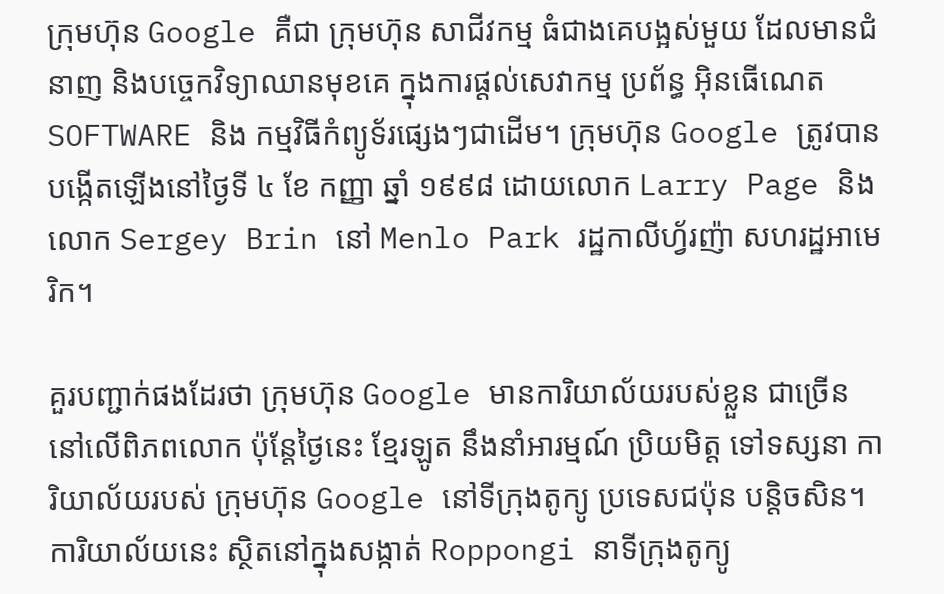ក្រុមហ៊ុន Google គឺជា ក្រុមហ៊ុន សាជីវកម្ម ធំជាងគេបង្អស់មួយ ដែលមានជំនាញ និងបច្ចេកវិទ្យាឈានមុខគេ ក្នុងការផ្តល់សេវាកម្ម ប្រព័ន្ធ អ៊ិនធើណេត SOFTWARE និង កម្មវិធីកំព្យូទ័រផ្សេងៗជាដើម។ ក្រុមហ៊ុន Google ត្រូវបានបង្កើតឡើងនៅថ្ងៃទី ៤ ខែ កញ្ញា ឆ្នាំ ១៩៩៨ ដោយលោក Larry Page និង លោក Sergey Brin នៅ Menlo Park រដ្ឋកាលីហ្វ័រញ៉ា សហរដ្ឋអាមេរិក។

គួរបញ្ជាក់ផងដែរថា ក្រុមហ៊ុន Google មានការិយាល័យរបស់ខ្លួន ជាច្រើននៅលើពិភពលោក ប៉ុន្តែថ្ងៃនេះ ខ្មែរឡូត នឹងនាំអារម្មណ៍ ប្រិយមិត្ត ទៅទស្សនា ការិយាល័យរបស់ ក្រុមហ៊ុន Google នៅទីក្រុងតូក្យូ ប្រទេសជប៉ុន បន្តិចសិន។ ការិយាល័យនេះ ស្ថិតនៅក្នុងសង្កាត់ Roppongi នាទីក្រុងតូក្យូ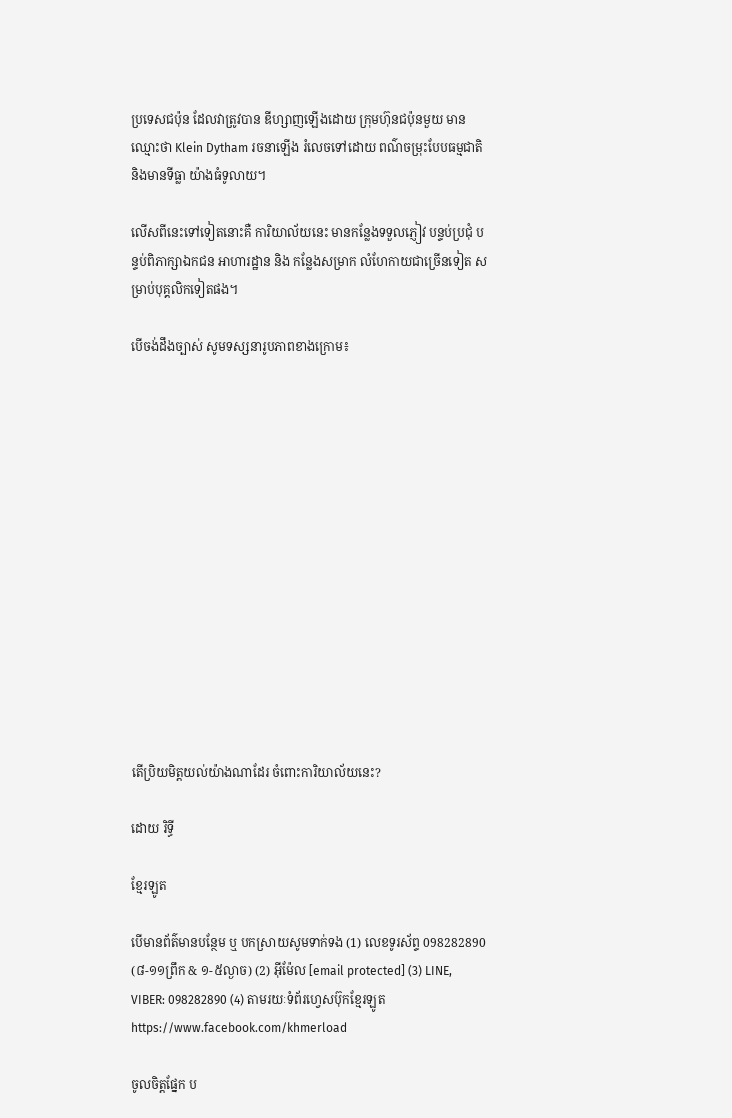ប្រទេសជប៉ុន ដែលវាត្រូវបាន ឌីហ្សាញឡើងដោយ ក្រុមហ៊ុនជប៉ុនមួយ មានឈ្មោះថា Klein Dytham រចនាឡើង រំលេចទៅដោយ ពណ៌ចម្រុះបែបធម្មជាតិ និងមានទីធ្លា យ៉ាងធំទូលាយ។

លើសពីនេះទៅទៀតនោះគឺ ការិយាល័យនេះ មានកន្លែងទទួលភ្ញៀវ បន្ទប់ប្រជុំ បន្ទប់ពិភាក្សាឯកជន អាហារដ្ឋាន និង កន្លែងសម្រាក លំហែកាយជាច្រើនទៀត សម្រាប់បុគ្គលិកទៀតផង។

បើចង់ដឹងច្បាស់ សូមទស្សនារូបភាពខាងក្រោម៖














តើប្រិយមិត្តយល់យ៉ាងណាដែរ ចំពោះការិយាល័យនេះ?

ដោយ រិទ្ធី

ខ្មែរឡូត

បើមានព័ត៌មានបន្ថែម ឬ បកស្រាយសូមទាក់ទង (1) លេខទូរស័ព្ទ 098282890 (៨-១១ព្រឹក & ១-៥ល្ងាច) (2) អ៊ីម៉ែល [email protected] (3) LINE, VIBER: 098282890 (4) តាមរយៈទំព័រហ្វេសប៊ុកខ្មែរឡូត https://www.facebook.com/khmerload

ចូលចិត្តផ្នែក ប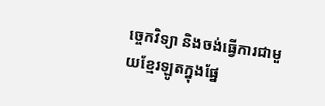ច្ចេកវិទ្យា និងចង់ធ្វើការជាមួយខ្មែរឡូតក្នុងផ្នែ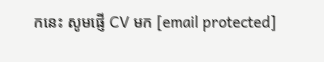កនេះ សូមផ្ញើ CV មក [email protected]